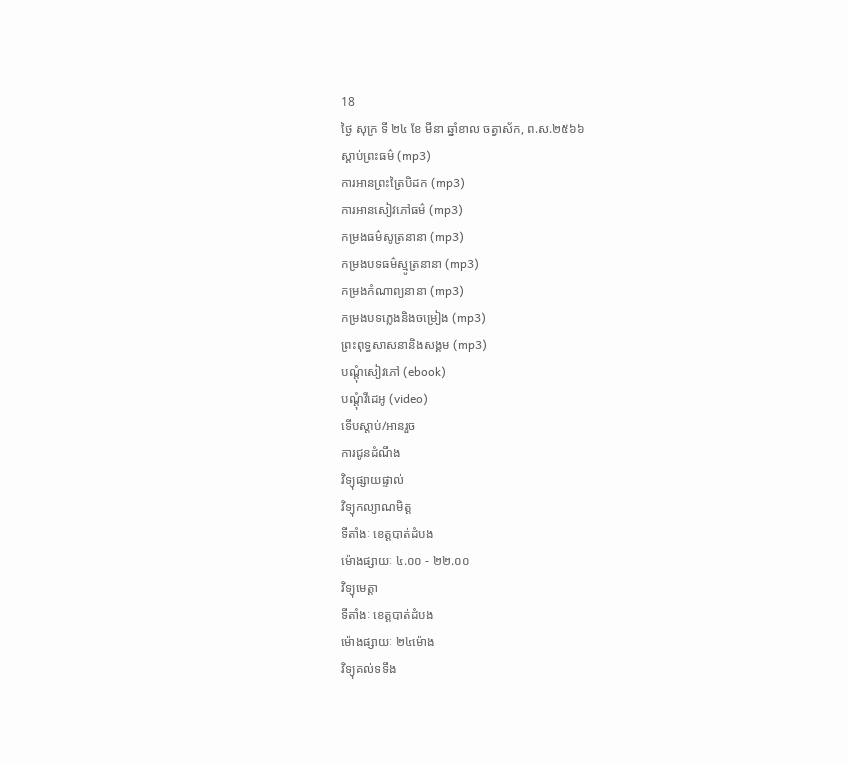18
ថ្ងៃ សុក្រ ទី ២៤ ខែ មីនា ឆ្នាំខាល ចត្វាស័ក, ព.ស.២៥៦៦
ស្តាប់ព្រះធម៌ (mp3)
ការអានព្រះត្រៃបិដក (mp3)
ការអានសៀវភៅធម៌ (mp3)
កម្រងធម៌សូត្រនានា (mp3)
កម្រងបទធម៌ស្មូត្រនានា (mp3)
កម្រងកំណាព្យនានា (mp3)
កម្រងបទភ្លេងនិងចម្រៀង (mp3)
ព្រះពុទ្ធសាសនានិងសង្គម (mp3)
បណ្តុំសៀវភៅ (ebook)
បណ្តុំវីដេអូ (video)
ទើបស្តាប់/អានរួច
ការជូនដំណឹង
វិទ្យុផ្សាយផ្ទាល់
វិទ្យុកល្យាណមិត្ត
ទីតាំងៈ ខេត្តបាត់ដំបង
ម៉ោងផ្សាយៈ ៤.០០ - ២២.០០
វិទ្យុមេត្តា
ទីតាំងៈ ខេត្តបាត់ដំបង
ម៉ោងផ្សាយៈ ២៤ម៉ោង
វិទ្យុគល់ទទឹង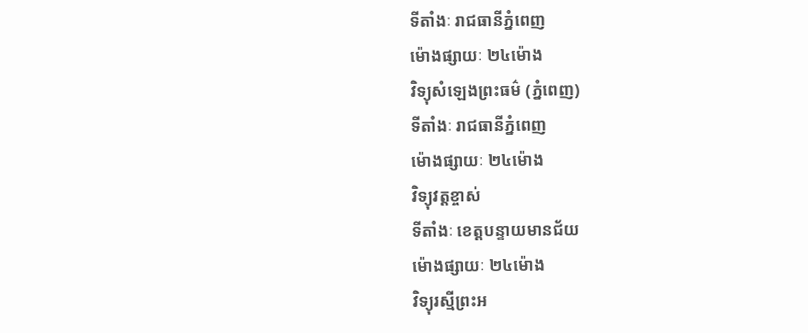ទីតាំងៈ រាជធានីភ្នំពេញ
ម៉ោងផ្សាយៈ ២៤ម៉ោង
វិទ្យុសំឡេងព្រះធម៌ (ភ្នំពេញ)
ទីតាំងៈ រាជធានីភ្នំពេញ
ម៉ោងផ្សាយៈ ២៤ម៉ោង
វិទ្យុវត្តខ្ចាស់
ទីតាំងៈ ខេត្តបន្ទាយមានជ័យ
ម៉ោងផ្សាយៈ ២៤ម៉ោង
វិទ្យុរស្មីព្រះអ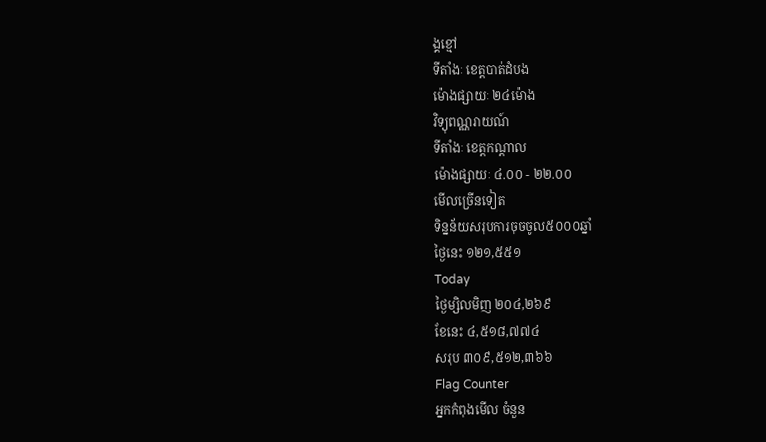ង្គខ្មៅ
ទីតាំងៈ ខេត្តបាត់ដំបង
ម៉ោងផ្សាយៈ ២៤ម៉ោង
វិទ្យុពណ្ណរាយណ៍
ទីតាំងៈ ខេត្តកណ្តាល
ម៉ោងផ្សាយៈ ៤.០០ - ២២.០០
មើលច្រើនទៀត
ទិន្នន័យសរុបការចុចចូល៥០០០ឆ្នាំ
ថ្ងៃនេះ ១២១,៥៥១
Today
ថ្ងៃម្សិលមិញ ២០៤,២៦៩
ខែនេះ ៤,៥១៨,៧៧៤
សរុប ៣០៩,៥១២,៣៦៦
Flag Counter
អ្នកកំពុងមើល ចំនួន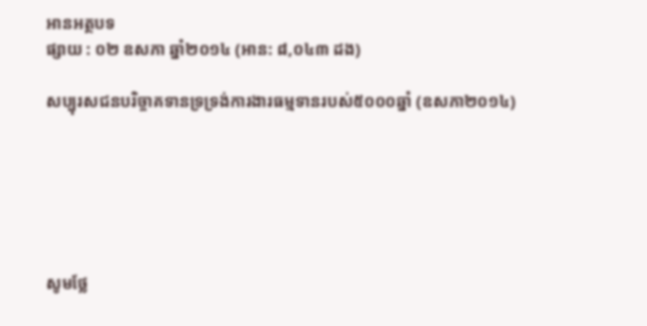អានអត្ថបទ
ផ្សាយ : ០២ ឧសភា ឆ្នាំ២០១៤ (អាន: ៨,០៤៣ ដង)

សប្បុរសជនបរិច្ចាគទានទ្រទ្រង់ការងារធម្មទានរបស់៥០០០ឆ្នាំ (ឧសភា២០១៤)






សូមថ្លែ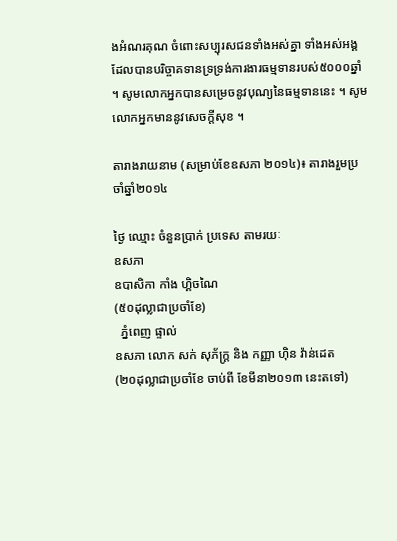ងអំណរគុណ ចំពោះសប្បុរសជនទាំងអស់គ្នា ទាំងអស់អង្គដែលបានបរិច្ចាគទានទ្រទ្រង់ការងារធម្មទានរបស់៥០០០ឆ្នាំ ។ សូមលោកអ្នកបានសម្រេចនូវបុណ្យនៃធម្មទាននេះ ។ សូមលោកអ្នកមាននូវសេចក្តីសុខ ។

តារាងរាយនាម (សម្រាប់ខែឧសភា ២០១៤)៖ តារាងរួមប្រចាំឆ្នាំ២០១៤

ថ្ងៃ ឈ្មោះ ចំនួនប្រាក់ ប្រទេស តាមរយៈ
ឧសភា
ឧបាសិកា កាំង ហ្គិចណៃ
(៥០ដុល្លាជាប្រចាំខែ)
  ភ្នំពេញ ផ្ទាល់
ឧសភា លោក សក់ សុភ័ក្រ្ត និង កញ្ញា ហ៊ិន វ៉ាន់ដេត
(២០ដុល្លាជាប្រចាំខែ ចាប់ពី ខែមីនា២០១៣ នេះតទៅ)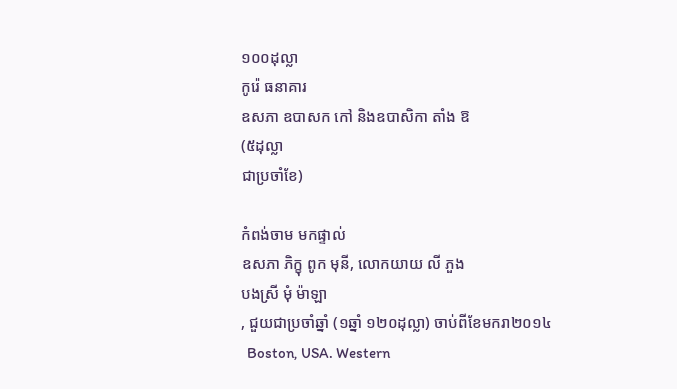១០០ដុល្លា
កូរ៉េ ធនាគារ
ឧសភា ឧបាសក កៅ និងឧបាសិកា តាំង ឱ
(៥ដុល្លា
ជាប្រចាំខែ)

កំពង់ចាម មកផ្ទាល់
ឧសភា ភិក្ខុ ពូក មុនី, លោកយាយ លី ភួង
បងស្រី មុំ ម៉ាឡា
, ជួយជាប្រចាំឆ្នាំ (១ឆ្នាំ ១២០ដុល្លា) ចាប់ពីខែមករា២០១៤
  Boston, USA. Western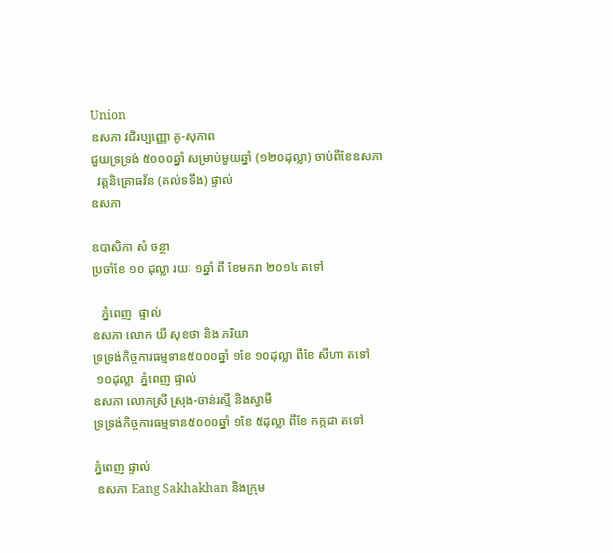Union
ឧសភា វជិរប្បញ្ញោ គូ-សុភាព
ជួយទ្រទ្រង់ ៥០០០ឆ្នាំ សម្រាប់មួយឆ្នាំ (១២០ដុល្លា) ចាប់ពីខែឧសភា
  វត្តនិគ្រោធវ័ន (គល់ទទឹង) ផ្ទាល់
ឧសភា

ឧបាសិកា សំ ចន្ថា
ប្រចាំខែ ១០ ដុល្លា រយៈ ១ឆ្នាំ ពី ខែមករា ២០១៤ តទៅ

   ភ្នំពេញ  ផ្ទាល់
ឧសភា លោក យី សុខថា និង ភរិយា
ទ្រទ្រង់កិច្ចការធម្មទាន៥០០០ឆ្នាំ ១ខែ ១០ដុល្លា ពីខែ សីហា តទៅ
 ១០ដុល្លា  ភ្នំពេញ ផ្ទាល់
ឧសភា លោកស្រី ស្រុង-ចាន់រស្មី និងស្វាមី
ទ្រទ្រង់កិច្ចការធម្មទាន៥០០០ឆ្នាំ ១ខែ ៥ដុល្លា ពីខែ កក្កដា តទៅ

ភ្នំពេញ ផ្ទាល់
 ឧសភា Eang Sakhakhan និងក្រុម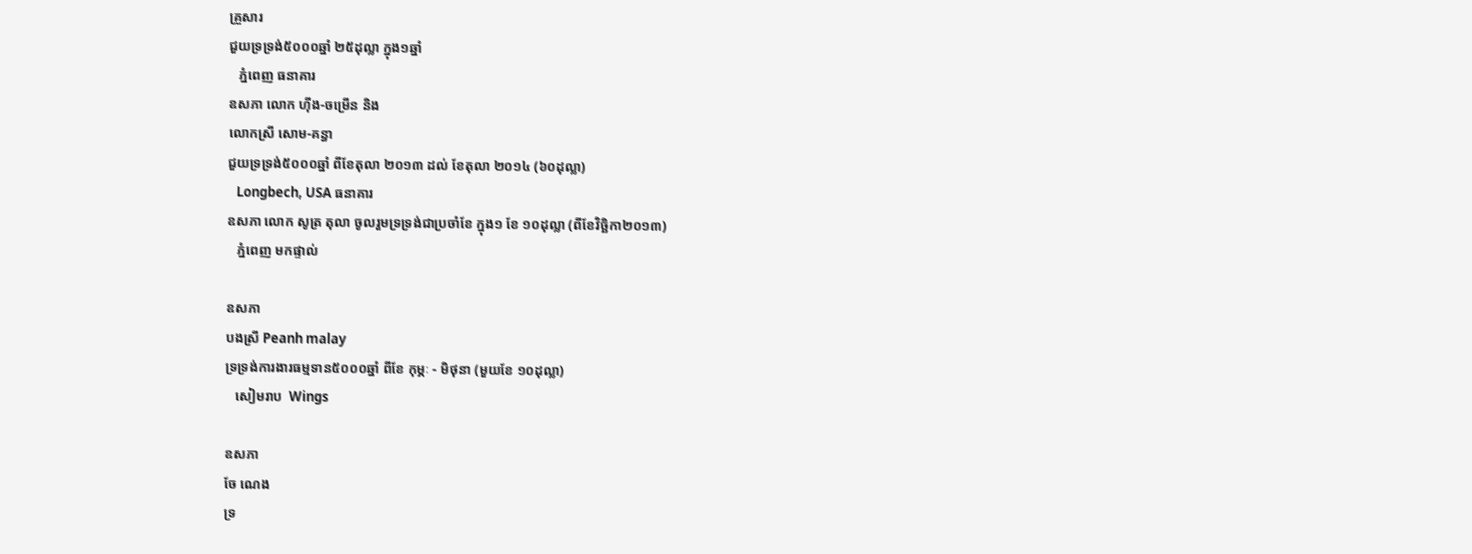គ្រួសារ
ជួយទ្រទ្រង់៥០០០ឆ្នាំ ២៥ដុល្លា ក្នុង១ឆ្នាំ
   ភ្នំពេញ ធនាគារ
ឧសភា លោក ហ៊ីង-ចម្រើន និង
លោកស្រី សោម-គន្ធា
ជួយទ្រទ្រង់៥០០០ឆ្នាំ ពីខែតុលា ២០១៣ ដល់ ខែតុលា ២០១៤ (៦០ដុល្លា)
   Longbech, USA ធនាគារ
ឧសភា លោក សូត្រ តុលា ចូលរួមទ្រទ្រង់ជាប្រចាំខែ ក្នុង១ ខែ ១០ដុល្លា (ពីខែវិច្ឆិកា២០១៣)
   ភ្នំពេញ មកផ្ទាល់

ឧសភា
បងស្រី Peanh malay
ទ្រទ្រង់ការងារធម្មទាន៥០០០ឆ្នាំ ពីខែ កុម្ភៈ - មិថុនា (មួយខែ ១០ដុល្លា)
   សៀមរាប  Wings

ឧសភា
ចែ ណេង
ទ្រ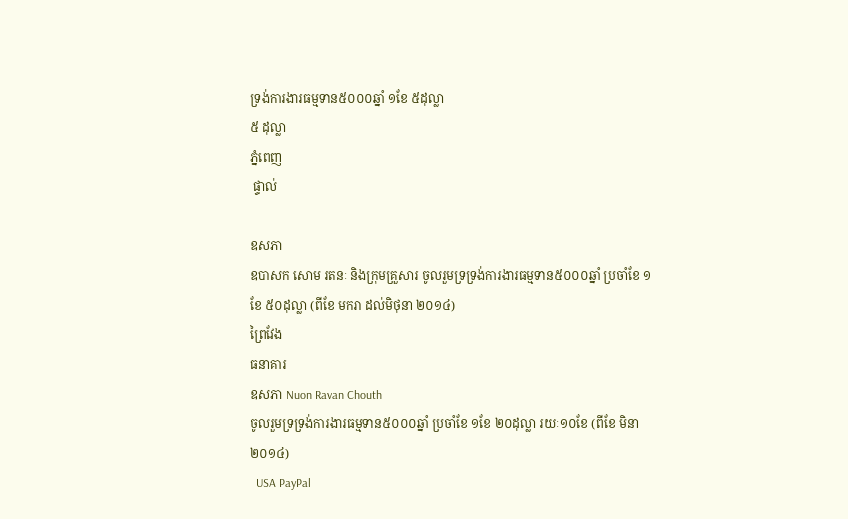ទ្រង់ការងារធម្មទាន៥០០០ឆ្នាំ ១ខែ ៥ដុល្លា
៥ ដុល្លា
ភ្នំពេញ
 ផ្ទាល់

ឧសភា
ឧបាសក សោម រតនៈ និងក្រុមគ្រួសារ ចូលរួមទ្រទ្រង់ការងារធម្មទាន៥០០០ឆ្នាំ ប្រចាំខែ ១ខែ ៥០ដុល្លា (ពីខែ មករា ដល់មិថុនា ២០១៤)
ព្រៃវែង
ធនាគារ
ឧសភា Nuon Ravan Chouth
ចូលរួមទ្រទ្រង់ការងារធម្មទាន៥០០០ឆ្នាំ ប្រចាំខែ ១ខែ ២០ដុល្លា រយៈ១០ខែ (ពីខែ មិនា២០១៤)
  USA PayPal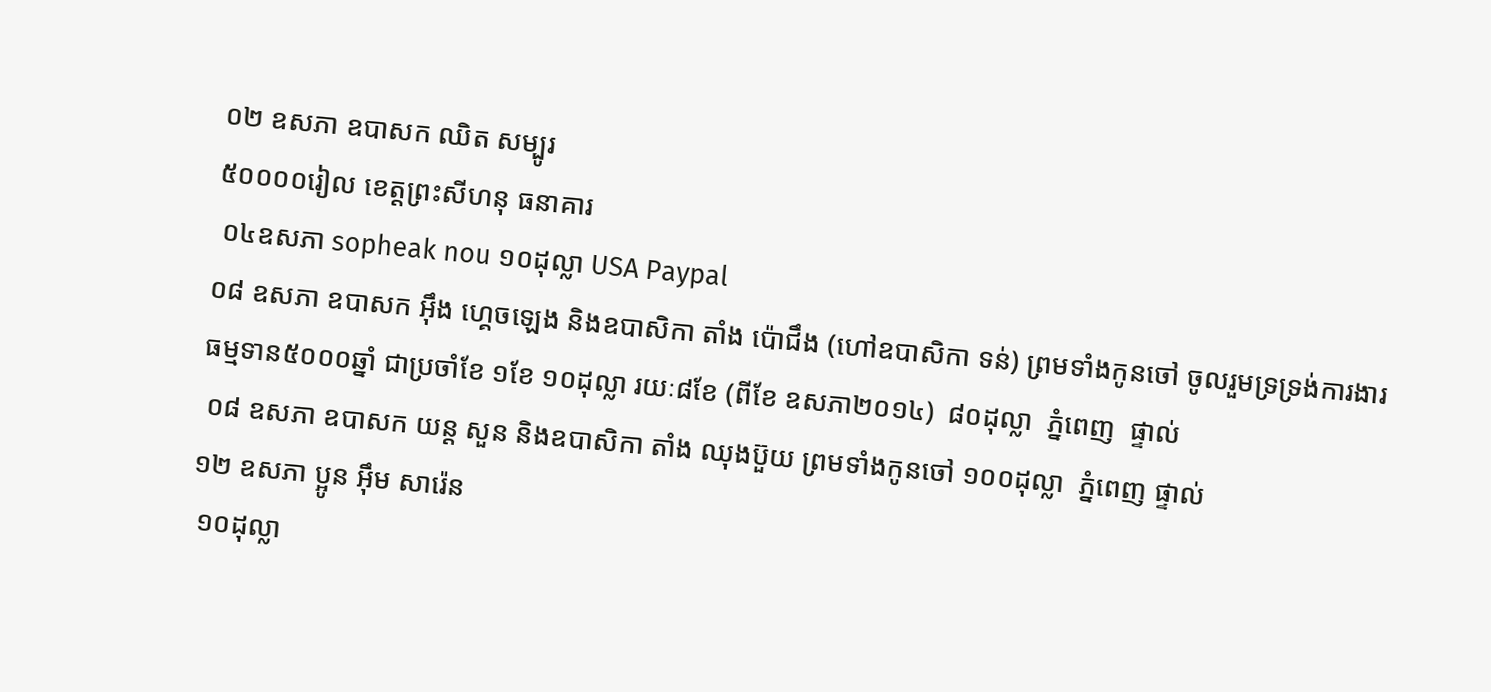០២ ឧសភា ឧបាសក ឈិត សម្បូរ
៥០០០០រៀល ខេត្តព្រះសីហនុ ធនាគារ
 ០៤ឧសភា sopheak nou ១០ដុល្លា USA Paypal
០៨ ឧសភា ឧបាសក អ៊ឹង ហ្គេចឡេង និងឧបាសិកា តាំង ប៉ោជឹង (ហៅឧបាសិកា ទន់) ព្រមទាំងកូនចៅ ចូលរួមទ្រទ្រង់ការងារធម្មទាន៥០០០ឆ្នាំ ជាប្រចាំខែ ១ខែ ១០ដុល្លា រយៈ៨ខែ (ពីខែ ឧសភា២០១៤)  ៨០ដុល្លា  ភ្នំពេញ  ផ្ទាល់
 ០៨ ឧសភា ឧបាសក យន្ត សួន និងឧបាសិកា តាំង ឈុងប៊ួយ ព្រមទាំងកូនចៅ ១០០ដុល្លា  ភ្នំពេញ ផ្ទាល់
១២ ឧសភា ប្អូន អ៊ឹម សារ៉េន
 ១០ដុល្លា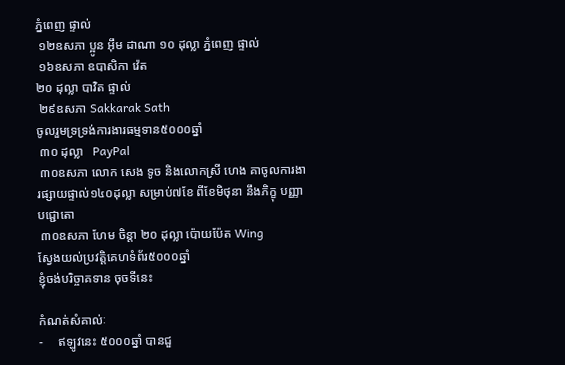ភ្នំពេញ ផ្ទាល់
 ១២ឧសភា ប្អូន អ៊ឹម ដាណា ១០ ដុល្លា ភ្នំពេញ ផ្ទាល់
 ១៦ឧសភា ឧបាសិកា វ៉េត
២០ ដុល្លា បាវិត ផ្ទាល់
 ២៩ឧសភា Sakkarak Sath
ចូលរួមទ្រទ្រង់ការងារធម្មទាន៥០០០ឆ្នាំ
 ៣០ ដុល្លា   PayPal
 ៣០ឧសភា លោក សេង ទូច និងលោកស្រី ហេង គាចូលការងារផ្សាយផ្ទាល់១៤០ដុល្លា សម្រាប់៧ខែ ពីខែមិថុនា នឹងភិក្ខុ បញ្ញាបជ្ជោតោ
 ៣០ឧសភា ហែម ចិន្តា ២០ ដុល្លា ប៉ោយប៉ែត Wing
ស្វែងយល់ប្រវត្តិគេហទំព័រ៥០០០ឆ្នាំ                                    ខ្ញុំចង់បរិច្ចាគទាន ចុចទីនេះ

កំណត់សំគាល់ៈ
-     ឥឡូវនេះ ៥០០០ឆ្នាំ បានជួ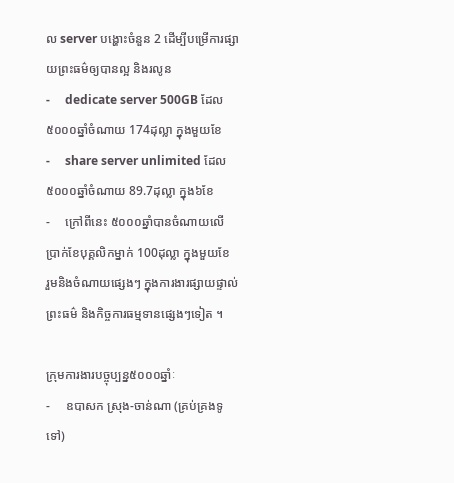ល server បង្ហោះចំនួន 2 ដើម្បីបម្រើការផ្សាយព្រះធម៌ឲ្យបានល្អ និងរលូន
-     dedicate server 500GB ដែល៥០០០ឆ្នាំចំណាយ 174ដុល្លា ក្នុងមួយខែ
-     share server unlimited ដែល៥០០០ឆ្នាំចំណាយ 89.7ដុល្លា ក្នុង៦ខែ
-     ក្រៅពីនេះ ៥០០០ឆ្នាំបានចំណាយលើ ប្រាក់ខែបុគ្គលិកម្នាក់ 100ដុល្លា ក្នុងមួយខែ     រួមនិងចំណាយផ្សេងៗ ក្នុងការងារផ្សាយផ្ទាល់ព្រះធម៌ និងកិច្ចការធម្មទានផ្សេងៗទៀត ។

ក្រុមការងារបច្ចុប្បន្ន៥០០០ឆ្នាំៈ
-     ឧបាសក ស្រុង-ចាន់ណា (គ្រប់គ្រងទូទៅ)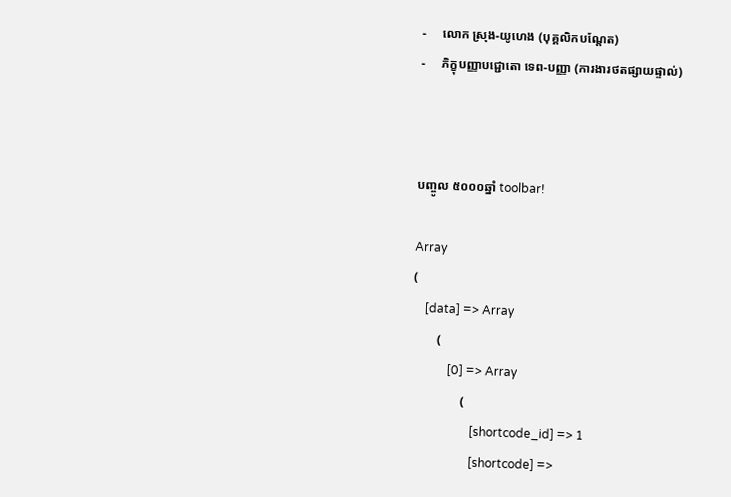-     លោក ស្រុង-យូហេង (បុគ្គលិកបណ្តែត)
-     ភិក្ខុបញ្ញាបជ្ជោតោ ទេព-បញ្ញា (ការងារថតផ្សាយផ្ទាល់)



បញ្ចូល ៥០០០ឆ្នាំ toolbar!

Array
(
    [data] => Array
        (
            [0] => Array
                (
                    [shortcode_id] => 1
                    [shortcode] =>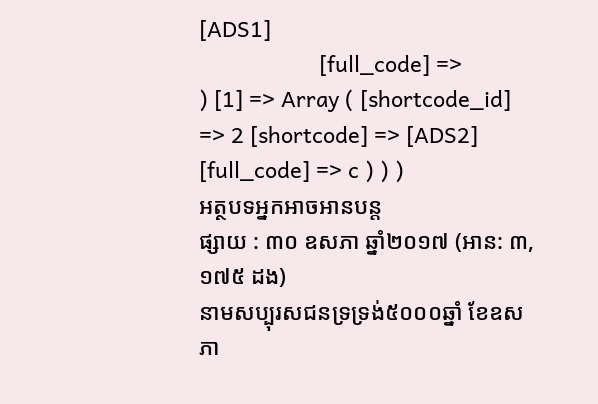[ADS1]
                    [full_code] =>
) [1] => Array ( [shortcode_id] => 2 [shortcode] => [ADS2] [full_code] => c ) ) )
អត្ថបទអ្នកអាចអានបន្ត
ផ្សាយ : ៣០ ឧសភា ឆ្នាំ២០១៧ (អាន: ៣,១៧៥ ដង)
នាមសប្បុរសជនទ្រទ្រង់៥០០០ឆ្នាំ ខែឧសភា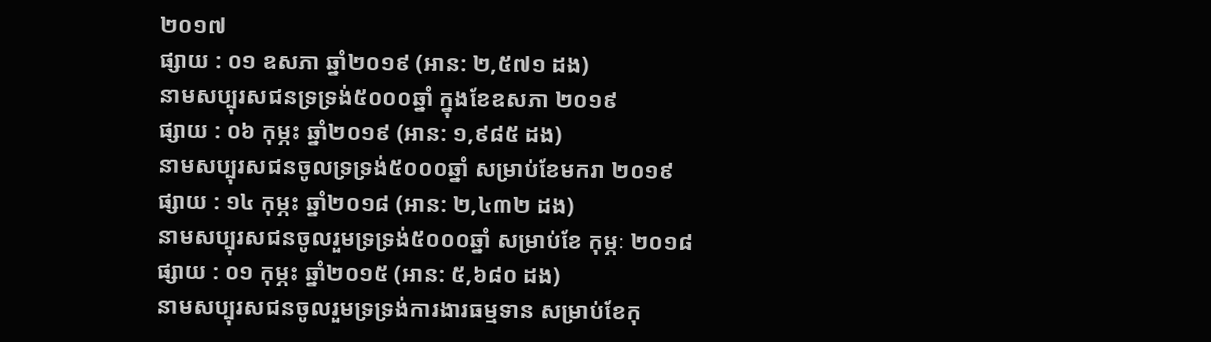២០១៧
ផ្សាយ : ០១ ឧសភា ឆ្នាំ២០១៩ (អាន: ២,៥៧១ ដង)
នាមសប្បុរសជនទ្រទ្រង់៥០០០ឆ្នាំ ក្នុងខែឧសភា ២០១៩
ផ្សាយ : ០៦ កុម្ភះ ឆ្នាំ២០១៩ (អាន: ១,៩៨៥ ដង)
នាមសប្បុរសជនចូលទ្រទ្រង់៥០០០ឆ្នាំ សម្រាប់ខែមករា ២០១៩
ផ្សាយ : ១៤ កុម្ភះ ឆ្នាំ២០១៨ (អាន: ២,៤៣២ ដង)
នាមសប្បុរសជនចូលរួមទ្រទ្រង់៥០០០ឆ្នាំ សម្រាប់ខែ កុម្ភៈ ២០១៨
ផ្សាយ : ០១ កុម្ភះ ឆ្នាំ២០១៥ (អាន: ៥,៦៨០ ដង)
នាមសប្បុរសជនចូលរួមទ្រទ្រង់ការងារធម្មទាន សម្រាប់ខែកុ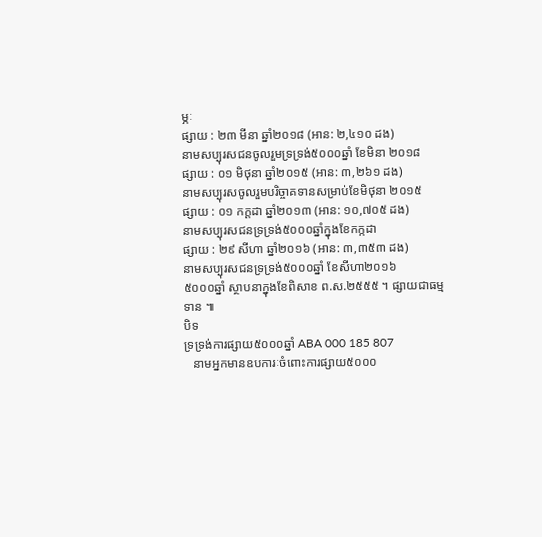ម្ភៈ
ផ្សាយ : ២៣ មីនា ឆ្នាំ២០១៨ (អាន: ២,៤១០ ដង)
នាមសប្បុរសជនចូលរួមទ្រទ្រង់៥០០០ឆ្នាំ ខែមិនា ២០១៨
ផ្សាយ : ០១ មិថុនា ឆ្នាំ២០១៥ (អាន: ៣,២៦១ ដង)
នាមសប្បុរសចូលរួមបរិច្ចាគទានសម្រាប់ខែមិថុនា ២០១៥
ផ្សាយ : ០១ កក្តដា ឆ្នាំ២០១៣ (អាន: ១០,៧០៥ ដង)
នាមសប្បុរសជនទ្រទ្រង់៥០០០ឆ្នាំក្នុងខែកក្កដា
ផ្សាយ : ២៩ សីហា ឆ្នាំ២០១៦ (អាន: ៣,៣៥៣ ដង)
នាមសប្បុរសជនទ្រទ្រង់៥០០០ឆ្នាំ ខែសីហា២០១៦
៥០០០ឆ្នាំ ស្ថាបនាក្នុងខែពិសាខ ព.ស.២៥៥៥ ។ ផ្សាយជាធម្មទាន ៕
បិទ
ទ្រទ្រង់ការផ្សាយ៥០០០ឆ្នាំ ABA 000 185 807
   នាមអ្នកមានឧបការៈចំពោះការផ្សាយ៥០០០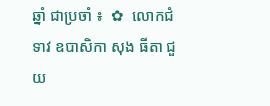ឆ្នាំ ជាប្រចាំ ៖  ✿  លោកជំទាវ ឧបាសិកា សុង ធីតា ជួយ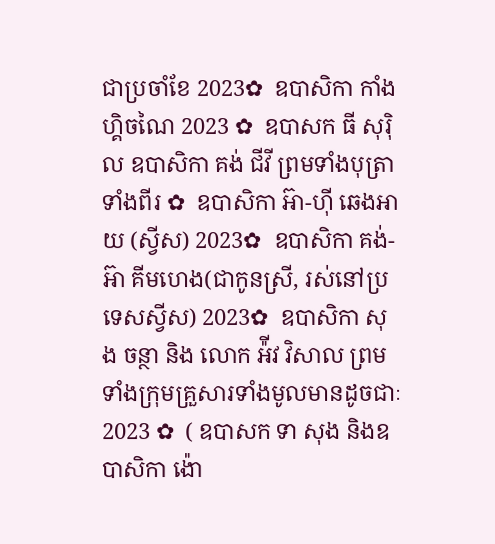ជាប្រចាំខែ 2023✿  ឧបាសិកា កាំង ហ្គិចណៃ 2023 ✿  ឧបាសក ធី សុរ៉ិល ឧបាសិកា គង់ ជីវី ព្រមទាំងបុត្រាទាំងពីរ ✿  ឧបាសិកា អ៊ា-ហុី ឆេងអាយ (ស្វីស) 2023✿  ឧបាសិកា គង់-អ៊ា គីមហេង(ជាកូនស្រី, រស់នៅប្រទេសស្វីស) 2023✿  ឧបាសិកា សុង ចន្ថា និង លោក អ៉ីវ វិសាល ព្រមទាំងក្រុមគ្រួសារទាំងមូលមានដូចជាៈ 2023 ✿  ( ឧបាសក ទា សុង និងឧបាសិកា ង៉ោ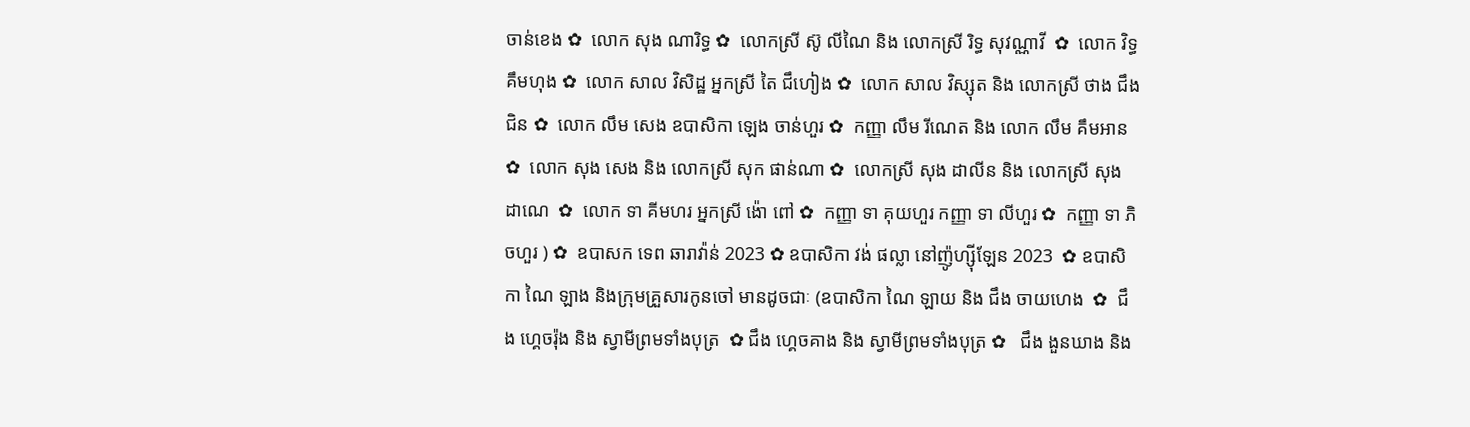ចាន់ខេង ✿  លោក សុង ណារិទ្ធ ✿  លោកស្រី ស៊ូ លីណៃ និង លោកស្រី រិទ្ធ សុវណ្ណាវី  ✿  លោក វិទ្ធ គឹមហុង ✿  លោក សាល វិសិដ្ឋ អ្នកស្រី តៃ ជឹហៀង ✿  លោក សាល វិស្សុត និង លោកស្រី ថាង ជឹងជិន ✿  លោក លឹម សេង ឧបាសិកា ឡេង ចាន់ហួរ ✿  កញ្ញា លឹម រីណេត និង លោក លឹម គឹមអាន ✿  លោក សុង សេង និង លោកស្រី សុក ផាន់ណា ✿  លោកស្រី សុង ដាលីន និង លោកស្រី សុង ដាណេ  ✿  លោក ទា គីមហរ អ្នកស្រី ង៉ោ ពៅ ✿  កញ្ញា ទា គុយហួរ កញ្ញា ទា លីហួរ ✿  កញ្ញា ទា ភិចហួរ ) ✿  ឧបាសក ទេព ឆារាវ៉ាន់ 2023 ✿ ឧបាសិកា វង់ ផល្លា នៅញ៉ូហ្ស៊ីឡែន 2023  ✿ ឧបាសិកា ណៃ ឡាង និងក្រុមគ្រួសារកូនចៅ មានដូចជាៈ (ឧបាសិកា ណៃ ឡាយ និង ជឹង ចាយហេង  ✿  ជឹង ហ្គេចរ៉ុង និង ស្វាមីព្រមទាំងបុត្រ  ✿ ជឹង ហ្គេចគាង និង ស្វាមីព្រមទាំងបុត្រ ✿   ជឹង ងួនឃាង និង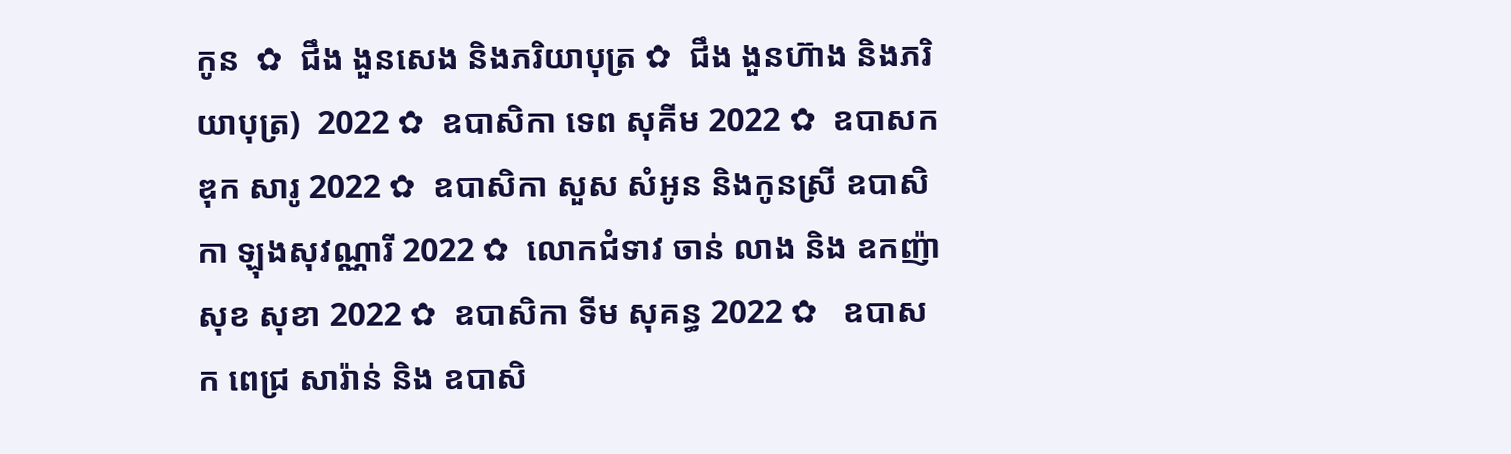កូន  ✿  ជឹង ងួនសេង និងភរិយាបុត្រ ✿  ជឹង ងួនហ៊ាង និងភរិយាបុត្រ)  2022 ✿  ឧបាសិកា ទេព សុគីម 2022 ✿  ឧបាសក ឌុក សារូ 2022 ✿  ឧបាសិកា សួស សំអូន និងកូនស្រី ឧបាសិកា ឡុងសុវណ្ណារី 2022 ✿  លោកជំទាវ ចាន់ លាង និង ឧកញ៉ា សុខ សុខា 2022 ✿  ឧបាសិកា ទីម សុគន្ធ 2022 ✿   ឧបាសក ពេជ្រ សារ៉ាន់ និង ឧបាសិ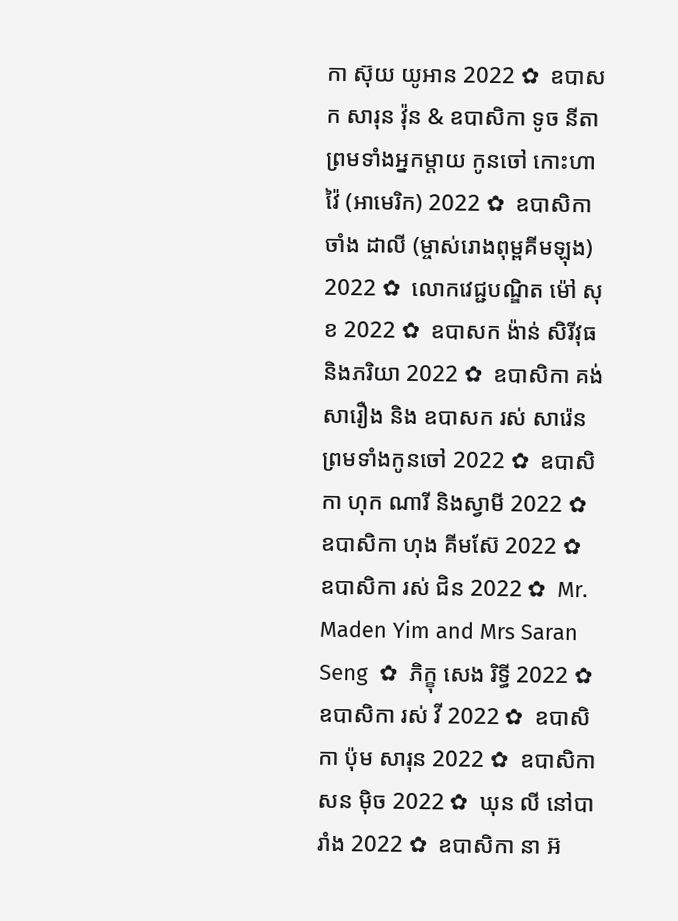កា ស៊ុយ យូអាន 2022 ✿  ឧបាសក សារុន វ៉ុន & ឧបាសិកា ទូច នីតា ព្រមទាំងអ្នកម្តាយ កូនចៅ កោះហាវ៉ៃ (អាមេរិក) 2022 ✿  ឧបាសិកា ចាំង ដាលី (ម្ចាស់រោងពុម្ពគីមឡុង) 2022 ✿  លោកវេជ្ជបណ្ឌិត ម៉ៅ សុខ 2022 ✿  ឧបាសក ង៉ាន់ សិរីវុធ និងភរិយា 2022 ✿  ឧបាសិកា គង់ សារឿង និង ឧបាសក រស់ សារ៉េន  ព្រមទាំងកូនចៅ 2022 ✿  ឧបាសិកា ហុក ណារី និងស្វាមី 2022 ✿  ឧបាសិកា ហុង គីមស៊ែ 2022 ✿  ឧបាសិកា រស់ ជិន 2022 ✿  Mr. Maden Yim and Mrs Saran Seng  ✿  ភិក្ខុ សេង រិទ្ធី 2022 ✿  ឧបាសិកា រស់ វី 2022 ✿  ឧបាសិកា ប៉ុម សារុន 2022 ✿  ឧបាសិកា សន ម៉ិច 2022 ✿  ឃុន លី នៅបារាំង 2022 ✿  ឧបាសិកា នា អ៊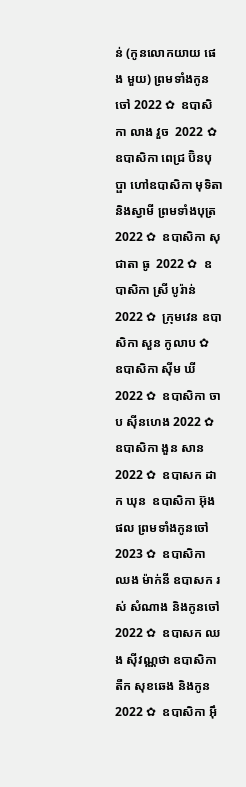ន់ (កូនលោកយាយ ផេង មួយ) ព្រមទាំងកូនចៅ 2022 ✿  ឧបាសិកា លាង វួច  2022 ✿  ឧបាសិកា ពេជ្រ ប៊ិនបុប្ផា ហៅឧបាសិកា មុទិតា និងស្វាមី ព្រមទាំងបុត្រ  2022 ✿  ឧបាសិកា សុជាតា ធូ  2022 ✿  ឧបាសិកា ស្រី បូរ៉ាន់ 2022 ✿  ក្រុមវេន ឧបាសិកា សួន កូលាប ✿  ឧបាសិកា ស៊ីម ឃី 2022 ✿  ឧបាសិកា ចាប ស៊ីនហេង 2022 ✿  ឧបាសិកា ងួន សាន 2022 ✿  ឧបាសក ដាក ឃុន  ឧបាសិកា អ៊ុង ផល ព្រមទាំងកូនចៅ 2023 ✿  ឧបាសិកា ឈង ម៉ាក់នី ឧបាសក រស់ សំណាង និងកូនចៅ  2022 ✿  ឧបាសក ឈង សុីវណ្ណថា ឧបាសិកា តឺក សុខឆេង និងកូន 2022 ✿  ឧបាសិកា អុឹ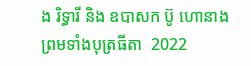ង រិទ្ធារី និង ឧបាសក ប៊ូ ហោនាង ព្រមទាំងបុត្រធីតា  2022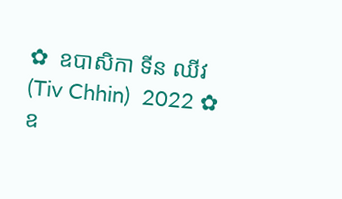✿  ឧបាសិកា ទីន ឈីវ (Tiv Chhin)  2022 ✿  ឧ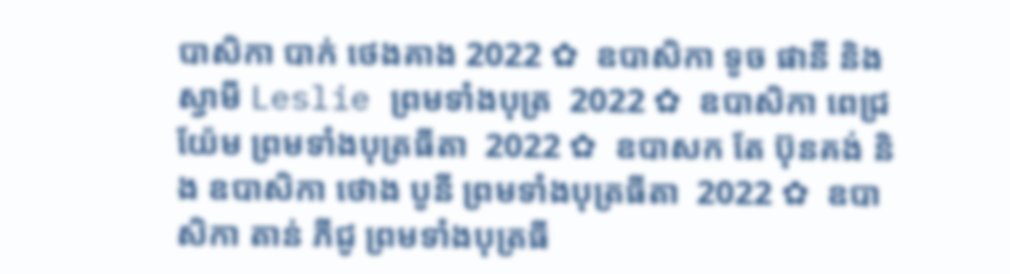បាសិកា បាក់ ថេងគាង 2022 ✿  ឧបាសិកា ទូច ផានី និង ស្វាមី Leslie ព្រមទាំងបុត្រ  2022 ✿  ឧបាសិកា ពេជ្រ យ៉ែម ព្រមទាំងបុត្រធីតា  2022 ✿  ឧបាសក តែ ប៊ុនគង់ និង ឧបាសិកា ថោង បូនី ព្រមទាំងបុត្រធីតា  2022 ✿  ឧបាសិកា តាន់ ភីជូ ព្រមទាំងបុត្រធី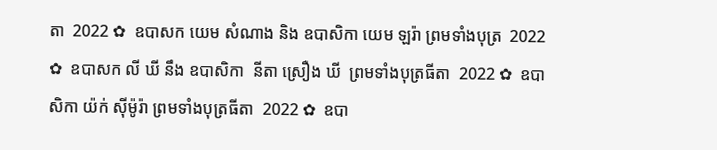តា  2022 ✿  ឧបាសក យេម សំណាង និង ឧបាសិកា យេម ឡរ៉ា ព្រមទាំងបុត្រ  2022 ✿  ឧបាសក លី ឃី នឹង ឧបាសិកា  នីតា ស្រឿង ឃី  ព្រមទាំងបុត្រធីតា  2022 ✿  ឧបាសិកា យ៉ក់ សុីម៉ូរ៉ា ព្រមទាំងបុត្រធីតា  2022 ✿  ឧបា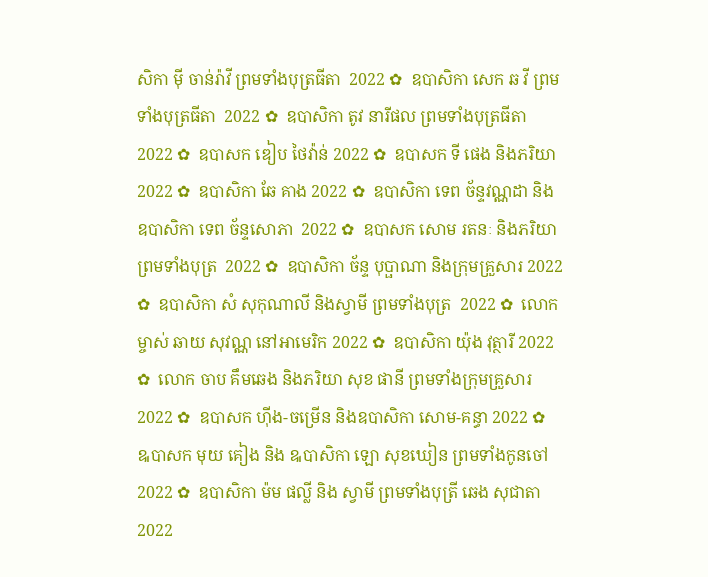សិកា មុី ចាន់រ៉ាវី ព្រមទាំងបុត្រធីតា  2022 ✿  ឧបាសិកា សេក ឆ វី ព្រមទាំងបុត្រធីតា  2022 ✿  ឧបាសិកា តូវ នារីផល ព្រមទាំងបុត្រធីតា  2022 ✿  ឧបាសក ឌៀប ថៃវ៉ាន់ 2022 ✿  ឧបាសក ទី ផេង និងភរិយា 2022 ✿  ឧបាសិកា ឆែ គាង 2022 ✿  ឧបាសិកា ទេព ច័ន្ទវណ្ណដា និង ឧបាសិកា ទេព ច័ន្ទសោភា  2022 ✿  ឧបាសក សោម រតនៈ និងភរិយា ព្រមទាំងបុត្រ  2022 ✿  ឧបាសិកា ច័ន្ទ បុប្ផាណា និងក្រុមគ្រួសារ 2022 ✿  ឧបាសិកា សំ សុកុណាលី និងស្វាមី ព្រមទាំងបុត្រ  2022 ✿  លោកម្ចាស់ ឆាយ សុវណ្ណ នៅអាមេរិក 2022 ✿  ឧបាសិកា យ៉ុង វុត្ថារី 2022 ✿  លោក ចាប គឹមឆេង និងភរិយា សុខ ផានី ព្រមទាំងក្រុមគ្រួសារ 2022 ✿  ឧបាសក ហ៊ីង-ចម្រើន និងឧបាសិកា សោម-គន្ធា 2022 ✿  ឩបាសក មុយ គៀង និង ឩបាសិកា ឡោ សុខឃៀន ព្រមទាំងកូនចៅ  2022 ✿  ឧបាសិកា ម៉ម ផល្លី និង ស្វាមី ព្រមទាំងបុត្រី ឆេង សុជាតា 2022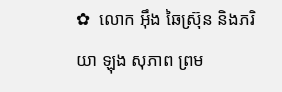✿  លោក អ៊ឹង ឆៃស្រ៊ុន និងភរិយា ឡុង សុភាព ព្រម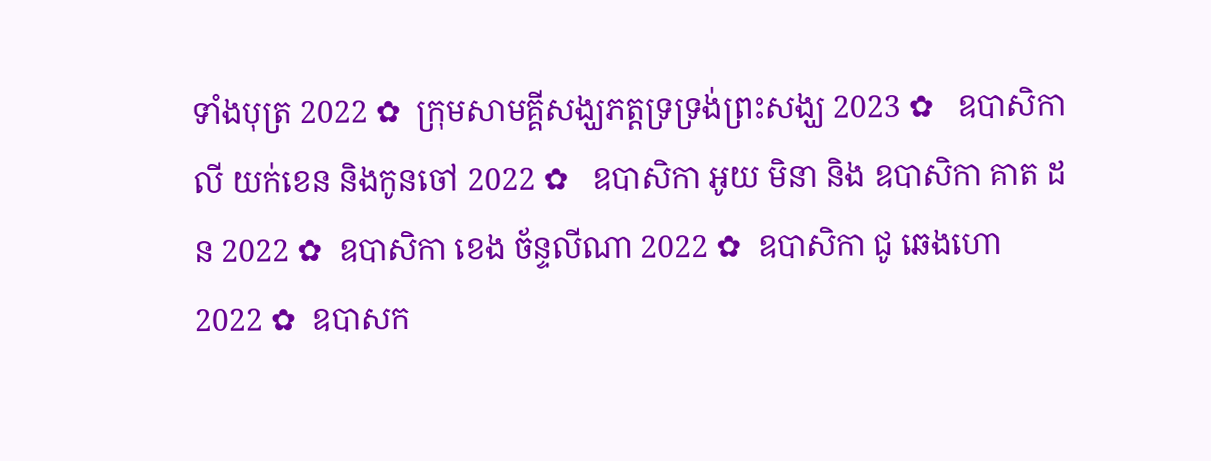ទាំងបុត្រ 2022 ✿  ក្រុមសាមគ្គីសង្ឃភត្តទ្រទ្រង់ព្រះសង្ឃ 2023 ✿   ឧបាសិកា លី យក់ខេន និងកូនចៅ 2022 ✿   ឧបាសិកា អូយ មិនា និង ឧបាសិកា គាត ដន 2022 ✿  ឧបាសិកា ខេង ច័ន្ទលីណា 2022 ✿  ឧបាសិកា ជូ ឆេងហោ 2022 ✿  ឧបាសក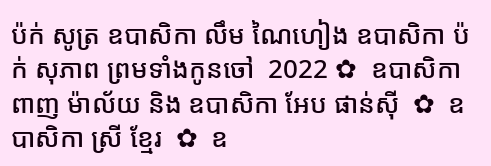ប៉ក់ សូត្រ ឧបាសិកា លឹម ណៃហៀង ឧបាសិកា ប៉ក់ សុភាព ព្រមទាំងកូនចៅ  2022 ✿  ឧបាសិកា ពាញ ម៉ាល័យ និង ឧបាសិកា អែប ផាន់ស៊ី  ✿  ឧបាសិកា ស្រី ខ្មែរ  ✿  ឧ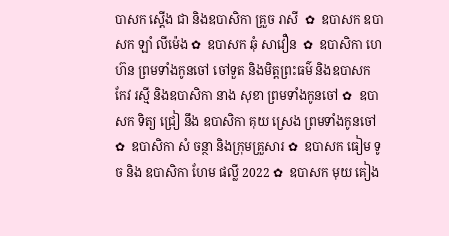បាសក ស្តើង ជា និងឧបាសិកា គ្រួច រាសី  ✿  ឧបាសក ឧបាសក ឡាំ លីម៉េង ✿  ឧបាសក ឆុំ សាវឿន  ✿  ឧបាសិកា ហេ ហ៊ន ព្រមទាំងកូនចៅ ចៅទួត និងមិត្តព្រះធម៌ និងឧបាសក កែវ រស្មី និងឧបាសិកា នាង សុខា ព្រមទាំងកូនចៅ ✿  ឧបាសក ទិត្យ ជ្រៀ នឹង ឧបាសិកា គុយ ស្រេង ព្រមទាំងកូនចៅ ✿  ឧបាសិកា សំ ចន្ថា និងក្រុមគ្រួសារ ✿  ឧបាសក ធៀម ទូច និង ឧបាសិកា ហែម ផល្លី 2022 ✿  ឧបាសក មុយ គៀង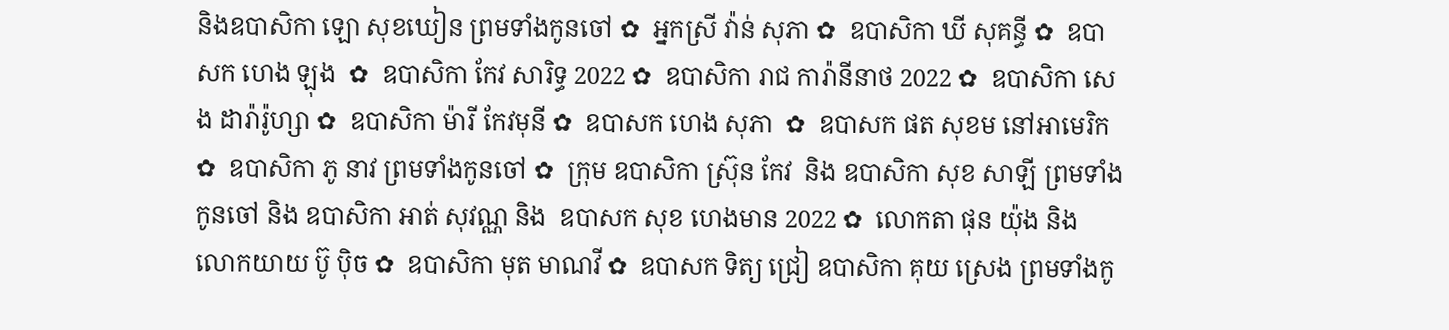និងឧបាសិកា ឡោ សុខឃៀន ព្រមទាំងកូនចៅ ✿  អ្នកស្រី វ៉ាន់ សុភា ✿  ឧបាសិកា ឃី សុគន្ធី ✿  ឧបាសក ហេង ឡុង  ✿  ឧបាសិកា កែវ សារិទ្ធ 2022 ✿  ឧបាសិកា រាជ ការ៉ានីនាថ 2022 ✿  ឧបាសិកា សេង ដារ៉ារ៉ូហ្សា ✿  ឧបាសិកា ម៉ារី កែវមុនី ✿  ឧបាសក ហេង សុភា  ✿  ឧបាសក ផត សុខម នៅអាមេរិក  ✿  ឧបាសិកា ភូ នាវ ព្រមទាំងកូនចៅ ✿  ក្រុម ឧបាសិកា ស្រ៊ុន កែវ  និង ឧបាសិកា សុខ សាឡី ព្រមទាំងកូនចៅ និង ឧបាសិកា អាត់ សុវណ្ណ និង  ឧបាសក សុខ ហេងមាន 2022 ✿  លោកតា ផុន យ៉ុង និង លោកយាយ ប៊ូ ប៉ិច ✿  ឧបាសិកា មុត មាណវី ✿  ឧបាសក ទិត្យ ជ្រៀ ឧបាសិកា គុយ ស្រេង ព្រមទាំងកូ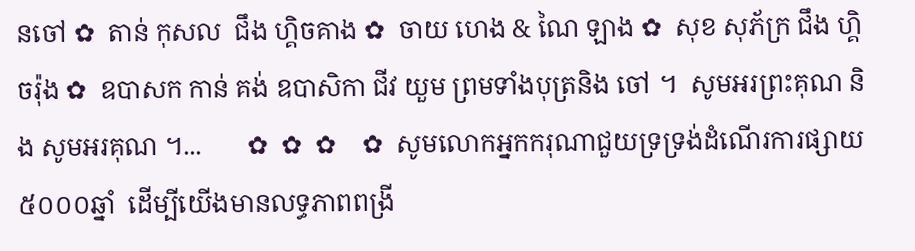នចៅ ✿  តាន់ កុសល  ជឹង ហ្គិចគាង ✿  ចាយ ហេង & ណៃ ឡាង ✿  សុខ សុភ័ក្រ ជឹង ហ្គិចរ៉ុង ✿  ឧបាសក កាន់ គង់ ឧបាសិកា ជីវ យួម ព្រមទាំងបុត្រនិង ចៅ ។  សូមអរព្រះគុណ និង សូមអរគុណ ។...       ✿  ✿  ✿    ✿  សូមលោកអ្នកករុណាជួយទ្រទ្រង់ដំណើរការផ្សាយ៥០០០ឆ្នាំ  ដើម្បីយើងមានលទ្ធភាពពង្រី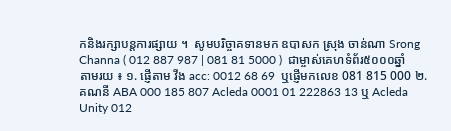កនិងរក្សាបន្តការផ្សាយ ។  សូមបរិច្ចាគទានមក ឧបាសក ស្រុង ចាន់ណា Srong Channa ( 012 887 987 | 081 81 5000 )  ជាម្ចាស់គេហទំព័រ៥០០០ឆ្នាំ   តាមរយ ៖ ១. ផ្ញើតាម វីង acc: 0012 68 69  ឬផ្ញើមកលេខ 081 815 000 ២. គណនី ABA 000 185 807 Acleda 0001 01 222863 13 ឬ Acleda Unity 012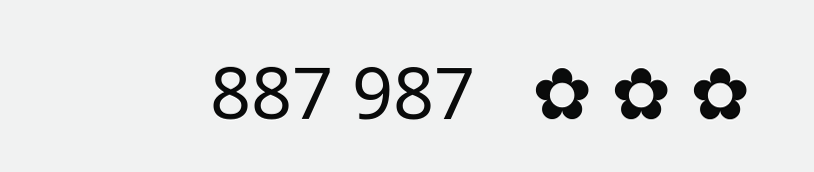887 987   ✿ ✿ ✿